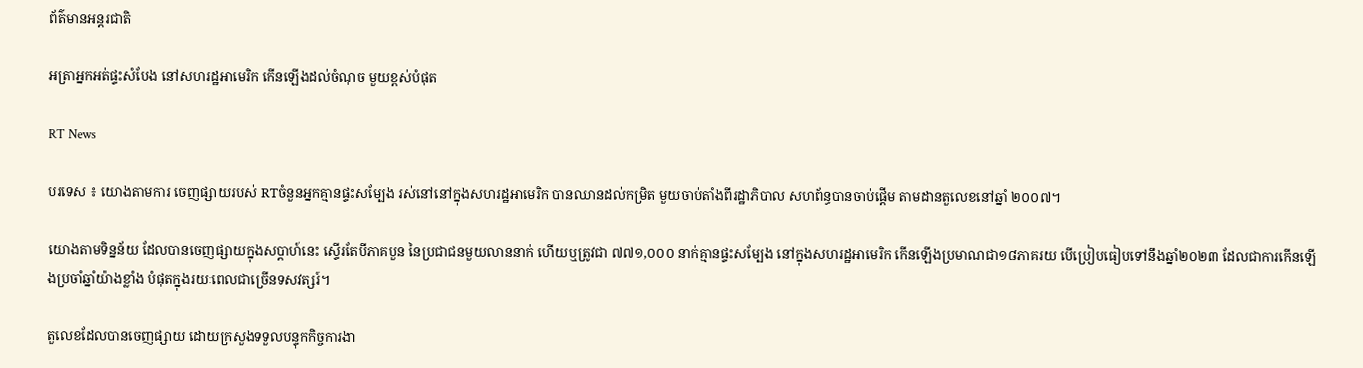ព័ត៌មានអន្តរជាតិ

អត្រាអ្នកអត់ផ្ទះសំបែង នៅសហរដ្ឋអាមេរិក កើនឡើងដល់ចំណុច មួយខ្ពស់បំផុត

RT News

បរទេស ៖ យោងតាមការ ចេញផ្សាយរបស់ RTចំនួនអ្នកគ្មានផ្ទះសម្បែង រស់នៅនៅក្នុងសហរដ្ឋអាមេរិក បានឈានដល់កម្រិត មួយចាប់តាំងពីរដ្ឋាភិបាល សហព័ន្ធបានចាប់ផ្តើម តាមដានតួលេខនៅឆ្នាំ ២០០៧។

យោងតាមទិន្នន័យ ដែលបានចេញផ្សាយក្នុងសប្តាហ៍នេះ ស្ទើរតែបីភាគបួន នៃប្រជាជនមួយលាននាក់ ហើយឬត្រូវជា ៧៧១,០០០ នាក់គ្មានផ្ទះសម្បែង នៅក្នុងសហរដ្ឋអាមេរិក កើនឡើងប្រមាណជា១៨ភាគរយ បើប្រៀបធៀបទៅនឹងឆ្នាំ២០២៣ ដែលជាការកើនឡើងប្រចាំឆ្នាំយ៉ាងខ្លាំង បំផុតក្នុងរយៈពេលជាច្រើនទសវត្សរ៍។

តួលេខដែលបានចេញផ្សាយ ដោយក្រសួងទទួលបន្ទុកកិច្ចការងា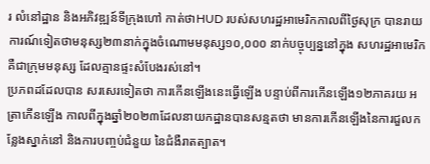រ លំនៅដ្ឋាន និងអភិវឌ្ឍន៍ទីក្រុងហៅ កាត់ថាHUD របស់សហរដ្ឋអាមេរិកកាលពីថ្ងៃសុក្រ បានរាយការណ៍ទៀតថាមនុស្ស២៣នាក់ក្នុងចំណោមមនុស្ស១០,០០០ នាក់បច្ចុប្បន្ននៅក្នុង សហរដ្ឋអាមេរិកគឺជាក្រុមមនុស្ស ដែលគ្មានផ្ទះសំបែងរស់នៅ។
ប្រភពដដែលបាន សរសេរទៀតថា ការកើនឡើងនេះធ្វើឡើង បន្ទាប់ពីការកើនឡើង១២ភាគរយ អត្រាកើនឡើង កាលពីក្នុងឆ្នាំ២០២៣ដែលនាយកដ្ឋានបានសន្មតថា មានការកើនឡើងនៃការជួលកន្លែងស្នាក់នៅ និងការបញ្ចប់ជំនួយ នៃជំងឺរាតត្បាត។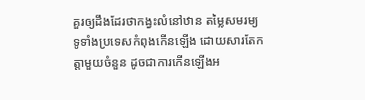គួរឲ្យដឹងដែរថាកង្វះលំនៅឋាន តម្លៃសមរម្យ ទូទាំងប្រទេសកំពុងកើនឡើង ដោយសារតែកត្តាមួយចំនួន ដូចជាការកើនឡើងអ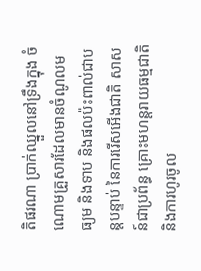តិផរណា ប្រាក់ឈ្នួលនៅទ្រឹងក្នុង ចំណោមគ្រួសារដែលមានចំណូលមធ្យម និងទាប និងផលប៉ះពាល់ជាបន្តបន្ទាប់ នៃការរើសអើងជាតិ សាសន៍ជាប្រព័ន្ធ គ្រោះមហន្តរាយធម្មជាតិ និងការហូរចូល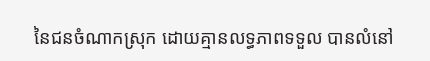នៃជនចំណាកស្រុក ដោយគ្មានលទ្ធភាពទទួល បានលំនៅ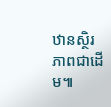ឋានស្ថិរភាពជាដើម៕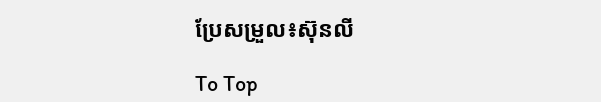ប្រែសម្រួល៖ស៊ុនលី

To Top